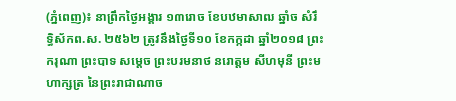(ភ្នំពេញ)៖ នាព្រឹកថ្ងៃអង្គារ ១៣រោច ខែបឋមាសាឍ ឆ្នាំច សំរឹទ្ធិស័កព.ស. ២៥៦២ ត្រូវនឹងថ្ងៃទី១០ ខែកក្កដា ឆ្នាំ២០១៨ ព្រះករុណា ព្រះបាទ សម្តេច ព្រះបរមនាថ នរោត្តម សីហមុនី ព្រះមហាក្សត្រ នៃព្រះរាជាណាច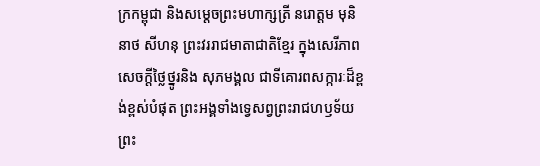ក្រកម្ពុជា និងសម្តេចព្រះមហាក្សត្រី នរោត្តម មុនិនាថ សីហនុ ព្រះវររាជមាតាជាតិខ្មែរ ក្នុងសេរីភាព សេចក្តីថ្លៃថ្នូរនិង សុភមង្គល ជាទីគោរពសក្ការៈដ៏ខ្ពង់ខ្ពស់បំផុត ព្រះអង្គទាំងទ្វេសព្វព្រះរាជហឫទ័យ ព្រះ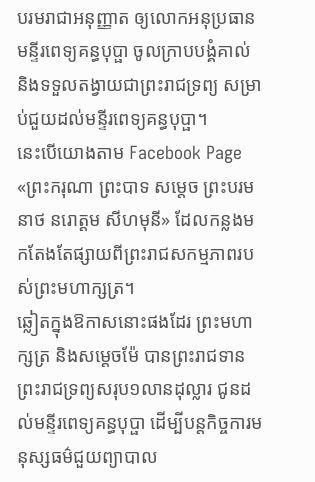បរមរាជាអនុញ្ញាត ឲ្យលោកអនុប្រធានមន្ទីរពេទ្យគន្ធបុប្ផា ចូលក្រាបបង្គំគាល់ និងទទួលតង្វាយជាព្រះរាជទ្រព្យ សម្រាប់ជួយដល់មន្ទីរពេទ្យគន្ធបុប្ផា។
នេះបើយោងតាម Facebook Page «ព្រះករុណា ព្រះបាទ សម្ដេច ព្រះបរមនាថ នរោត្ដម សីហមុនី» ដែលកន្លងមកតែងតែផ្សាយពីព្រះរាជសកម្មភាពរបស់ព្រះមហាក្សត្រ។
ឆ្លៀតក្នុងឱកាសនោះផងដែរ ព្រះមហាក្សត្រ និងសម្តេចម៉ែ បានព្រះរាជទាន ព្រះរាជទ្រព្យសរុប១លានដុល្លារ ជូនដល់មន្ទីរពេទ្យគន្ធបុប្ផា ដើម្បីបន្តកិច្ចការមនុស្សធម៌ជួយព្យាបាល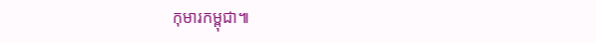កុមារកម្ពុជា៕